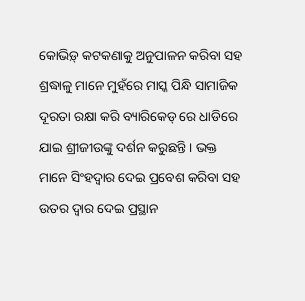କୋଭିଡ଼୍ କଟକଣାକୁ ଅନୁପାଳନ କରିବା ସହ ଶ୍ରଦ୍ଧାଳୁ ମାନେ ମୁହଁରେ ମାସ୍କ ପିନ୍ଧି ସାମାଜିକ ଦୂରତା ରକ୍ଷା କରି ବ୍ୟାରିକେଡ୍ ରେ ଧାଡିରେ ଯାଇ ଶ୍ରୀଜୀଉଙ୍କୁ ଦର୍ଶନ କରୁଛନ୍ତି । ଭକ୍ତ ମାନେ ସିଂହଦ୍ୱାର ଦେଇ ପ୍ରବେଶ କରିବା ସହ ଉତର ଦ୍ୱାର ଦେଇ ପ୍ରସ୍ଥାନ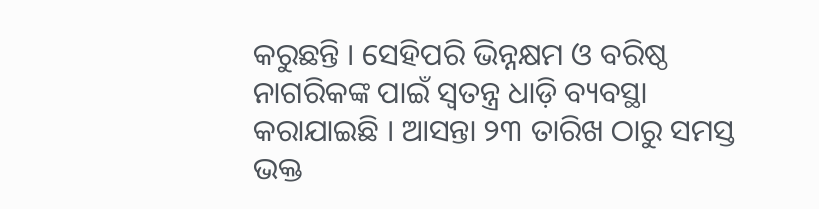କରୁଛନ୍ତି । ସେହିପରି ଭିନ୍ନକ୍ଷମ ଓ ବରିଷ୍ଠ ନାଗରିକଙ୍କ ପାଇଁ ସ୍ୱତନ୍ତ୍ର ଧାଡ଼ି ବ୍ୟବସ୍ଥା କରାଯାଇଛି । ଆସନ୍ତା ୨୩ ତାରିଖ ଠାରୁ ସମସ୍ତ ଭକ୍ତ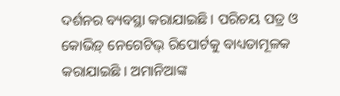ଦର୍ଶନର ବ୍ୟବସ୍ଥା କରାଯାଇଛି । ପରିଚୟ ପତ୍ର ଓ କୋଭିଡ଼୍ ନେଗେଟିଭ୍ ରିପୋର୍ଟକୁ ବାଧ୍ୟତାମୂଳକ କରାଯାଇଛି । ଅମାନିଆଙ୍କ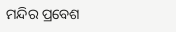ମନ୍ଦିର ପ୍ରବେଶ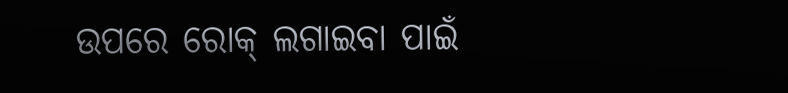ଉପରେ ରୋକ୍ ଲଗାଇବା ପାଇଁ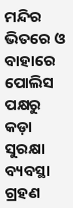ମନ୍ଦିର ଭିତରେ ଓ ବାହାରେ ପୋଲିସ ପକ୍ଷରୁ କଡ଼ା ସୁରକ୍ଷା ବ୍ୟବସ୍ଥା ଗ୍ରହଣ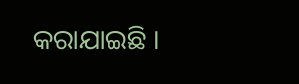କରାଯାଇଛି ।